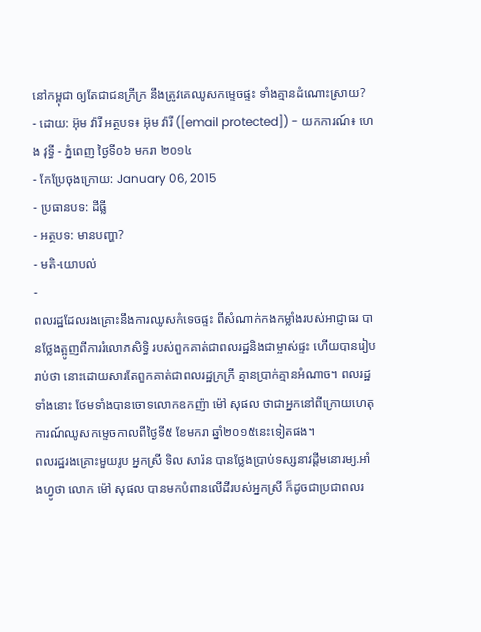នៅកម្ពុជា ឲ្យតែជាជនក្រីក្រ នឹងត្រូវគេឈូសកម្ទេចផ្ទះ ទាំងគ្មានដំណោះស្រាយ?
- ដោយ: អ៊ុម វ៉ារី អត្ថបទ៖ អ៊ុម វ៉ារី ([email protected]) - យកការណ៍៖ ហេង វុទ្ធី - ភ្នំពេញ ថ្ងៃទី០៦ មករា ២០១៤
- កែប្រែចុងក្រោយ: January 06, 2015
- ប្រធានបទ: ដីធ្លី
- អត្ថបទ: មានបញ្ហា?
- មតិ-យោបល់
-
ពលរដ្ឋដែលរងគ្រោះនឹងការឈូសកំទេចផ្ទះ ពីសំណាក់កងកម្លាំងរបស់អាជ្ញាធរ បានថ្លែងត្អូញពីការរំលោភសិទ្ធិ របស់ពួកគាត់ជាពលរដ្ឋនិងជាម្ចាស់ផ្ទះ ហើយបានរៀបរាប់ថា នោះដោយសារតែពួកគាត់ជាពលរដ្ឋក្រក្រី គ្មានប្រាក់គ្មានអំណាច។ ពលរដ្ឋទាំងនោះ ថែមទាំងបានចោទលោកឧកញ៉ា ម៉ៅ សុផល ថាជាអ្នកនៅពីក្រោយហេតុការណ៍ឈូសកម្ទេចកាលពីថ្ងៃទី៥ ខែមករា ឆ្នាំ២០១៥នេះទៀតផង។
ពលរដ្ឋរងគ្រោះមួយរូប អ្នកស្រី ទិល សារ៉ន បានថ្លែងប្រាប់ទស្សនាវដ្តីមនោរម្យ.អាំងហ្វូថា លោក ម៉ៅ សុផល បានមកបំពានលើដីរបស់អ្នកស្រី ក៏ដូចជាប្រជាពលរ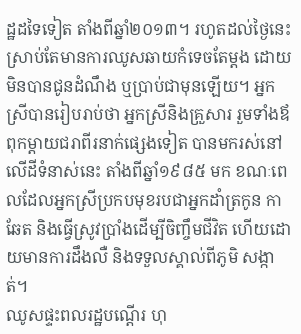ដ្ឋដទៃទៀត តាំងពីឆ្នាំ២០១៣។ រហូតដល់ថ្ងៃនេះស្រាប់តែមានការឈូសឆាយកំទេចតែម្ដង ដោយមិនបានជូនដំណឹង ឬប្រាប់ជាមុនឡើយ។ អ្នកស្រីបានរៀបរាប់ថា អ្នកស្រីនិងគ្រួសារ រួមទាំងឪពុកម្តាយជរាពីរនាក់ផ្សេងទៀត បានមករស់នៅលើដីទំនាស់នេះ តាំងពីឆ្នាំ១៩៨៥ មក ខណៈពេលដែលអ្នកស្រីប្រកបមុខរបជាអ្នកដាំត្រកូន កាឆែត និងធ្វើស្រូវប្រាំងដើម្បីចិញ្ចឹមជីវិត ហើយដោយមានការដឹងលឺ និងទទួលស្គាល់ពីភូមិ សង្កាត់។
ឈូសផ្ទះពលរដ្ឋបណ្ដើរ ហុ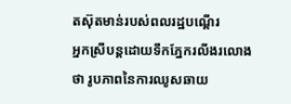តស៊ុតមាន់របស់ពលរដ្ឋបណ្ដើរ
អ្នកស្រីបន្តដោយទឹកភ្នែករលីងរលោងថា រូបភាពនៃការឈូសឆាយ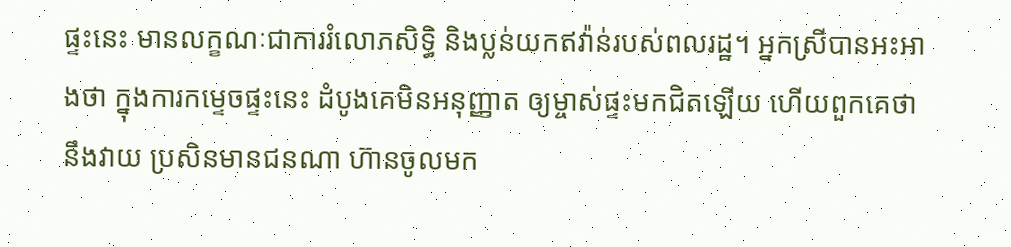ផ្ទះនេះ មានលក្ខណៈជាការរំលោភសិទ្ធិ និងប្លន់យកឥវ៉ាន់របស់ពលរដ្ឋ។ អ្នកស្រីបានអះអាងថា ក្នុងការកម្ទេចផ្ទះនេះ ដំបូងគេមិនអនុញ្ញាត ឲ្យម្ចាស់ផ្ទះមកជិតឡើយ ហើយពួកគេថានឹងវាយ ប្រសិនមានជនណា ហ៊ានចូលមក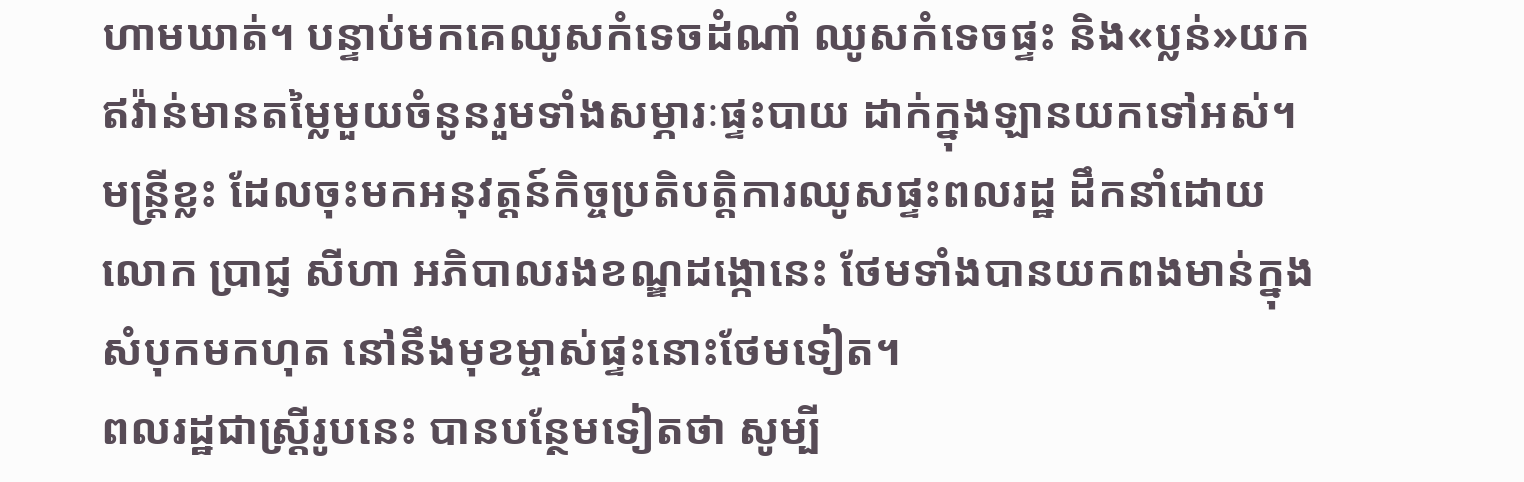ហាមឃាត់។ បន្ទាប់មកគេឈូសកំទេចដំណាំ ឈូសកំទេចផ្ទះ និង«ប្លន់»យកឥវ៉ាន់មានតម្លៃមួយចំនូនរួមទាំងសម្ភារៈផ្ទះបាយ ដាក់ក្នុងឡានយកទៅអស់។ មន្ត្រីខ្លះ ដែលចុះមកអនុវត្តន៍កិច្ចប្រតិបត្តិការឈូសផ្ទះពលរដ្ឋ ដឹកនាំដោយលោក ប្រាជ្ញ សីហា អភិបាលរងខណ្ឌដង្កោនេះ ថែមទាំងបានយកពងមាន់ក្នុងសំបុកមកហុត នៅនឹងមុខម្ចាស់ផ្ទះនោះថែមទៀត។
ពលរដ្ឋជាស្ត្រីរូបនេះ បានបន្ថែមទៀតថា សូម្បី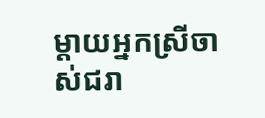ម្តាយអ្នកស្រីចាស់ជរា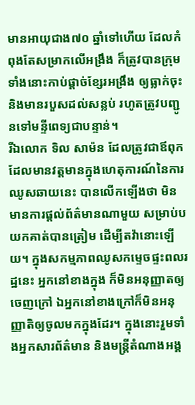មានអាយុជាង៧០ ឆ្នាំទៅហើយ ដែលកំពុងតែសម្រាកលើអង្រឹង ក៏ត្រូវបានក្រុមទាំងនោះកាប់ផ្តាច់ខ្សែរអង្រឹង ឲ្យធ្លាក់ចុះ និងមានរបួសដល់សន្លប់ រហូតត្រូវបញ្ជូនទៅមន្ទីពេទ្យជាបន្ទាន់។
រីឯលោក ទិល សាម៉ន ដែលត្រូវជាឪពុក ដែលមានវត្តមានក្នុងហេតុការណ៍នៃការឈូសឆាយនេះ បានលើកឡើងថា មិនមានការផ្តល់ព័ត៌មានណាមួយ សម្រាប់បយកគាត់បានត្រៀម ដើម្បីតវ៉ានោះឡើយ។ ក្នុងសកម្មភាពឈូសកម្ទេចផ្ទះពលរដ្ឋនេះ អ្នកនៅខាងក្នុង ក៏មិនអនុញ្ញាតឲ្យចេញក្រៅ ឯអ្នកនៅខាងក្រៅក៏មិនអនុញ្ញាតិឲ្យចូលមកក្នុងដែរ។ ក្នុងនោះរួមទាំងអ្នកសារព័ត៌មាន និងមន្រ្តីតំណាងអង្គ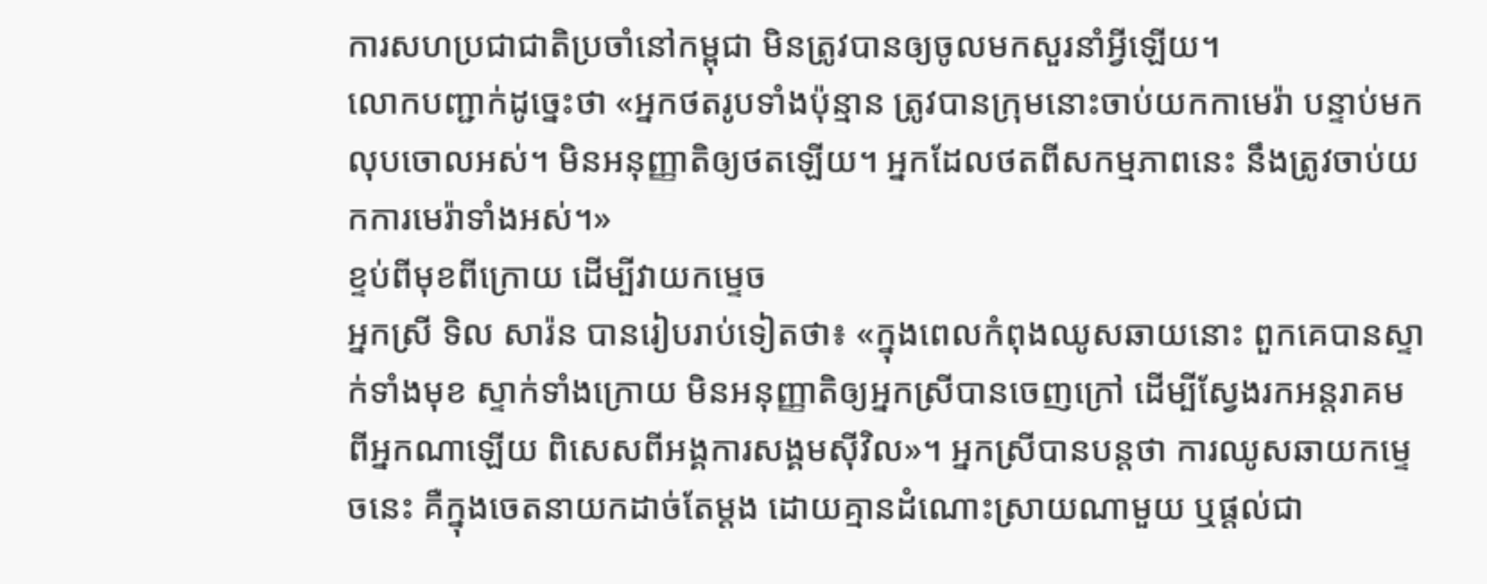ការសហប្រជាជាតិប្រចាំនៅកម្ពុជា មិនត្រូវបានឲ្យចូលមកសួរនាំអ្វីឡើយ។
លោកបញ្ជាក់ដូច្នេះថា «អ្នកថតរូបទាំងប៉ុន្មាន ត្រូវបានក្រុមនោះចាប់យកកាមេរ៉ា បន្ទាប់មកលុបចោលអស់។ មិនអនុញ្ញាតិឲ្យថតឡើយ។ អ្នកដែលថតពីសកម្មភាពនេះ នឹងត្រូវចាប់យកការមេរ៉ាទាំងអស់។»
ខ្ទប់ពីមុខពីក្រោយ ដើម្បីវាយកម្ទេច
អ្នកស្រី ទិល សារ៉ន បានរៀបរាប់ទៀតថា៖ «ក្នុងពេលកំពុងឈូសឆាយនោះ ពួកគេបានស្ទាក់ទាំងមុខ ស្ទាក់ទាំងក្រោយ មិនអនុញ្ញាតិឲ្យអ្នកស្រីបានចេញក្រៅ ដើម្បីស្វែងរកអន្តរាគមពីអ្នកណាឡើយ ពិសេសពីអង្គការសង្គមស៊ីវិល»។ អ្នកស្រីបានបន្តថា ការឈូសឆាយកម្ទេចនេះ គឺក្នុងចេតនាយកដាច់តែម្តង ដោយគ្មានដំណោះស្រាយណាមួយ ឬផ្តល់ជា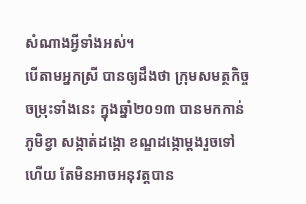សំណាងអ្វីទាំងអស់។
បើតាមអ្នកស្រី បានឲ្យដឹងថា ក្រុមសមត្ថកិច្ចចម្រុះទាំងនេះ ក្នុងឆ្នាំ២០១៣ បានមកកាន់ភូមិខ្វា សង្កាត់ដង្កោ ខណ្ឌដង្កោម្តងរួចទៅហើយ តែមិនអាចអនុវត្តបាន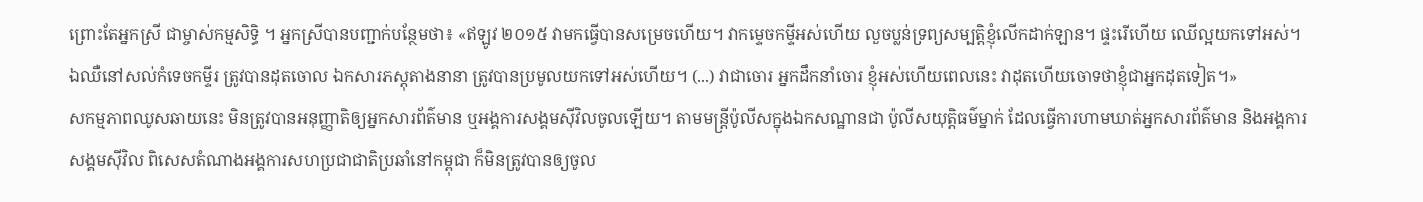ព្រោះតែអ្នកស្រី ជាម្ចាស់កម្មសិទ្ធិ ។ អ្នកស្រីបានបញ្ជាក់បន្ថែមថា៖ «ឥឡូវ ២០១៥ វាមកធ្វើបានសម្រេចហើយ។ វាកម្ទេចកម្ទីអស់ហើយ លួចប្លន់ទ្រព្យសម្បត្តិខ្ញុំលើកដាក់ឡាន។ ផ្ទះរើហើយ ឈើល្អយកទៅអស់។ ឯឈឺនៅសល់កំទេចកម្ទីរ ត្រូវបានដុតចោល ឯកសារភស្តុតាងនានា ត្រូវបានប្រមូលយកទៅអស់ហើយ។ (...) វាជាចោរ អ្នកដឹកនាំចោរ ខ្ញុំអស់ហើយពេលនេះ វាដុតហើយចោទថាខ្ញុំជាអ្នកដុតទៀត។»
សកម្មភាពឈូសឆាយនេះ មិនត្រូវបានអនុញ្ញាតិឲ្យអ្នកសារព័ត៌មាន ឬអង្គការសង្គមស៊ីវិលចូលឡើយ។ តាមមន្រ្តីប៉ូលីសក្នុងឯកសណ្ឋានជា ប៉ូលីសយុត្តិធម៌ម្នាក់ ដែលធ្វើការហាមឃាត់អ្នកសារព័ត៌មាន និងអង្គការសង្គមស៊ីវិល ពិសេសតំណាងអង្គការសហប្រជាជាតិប្រឆាំនៅកម្ពុជា ក៏មិនត្រូវបានឲ្យចូល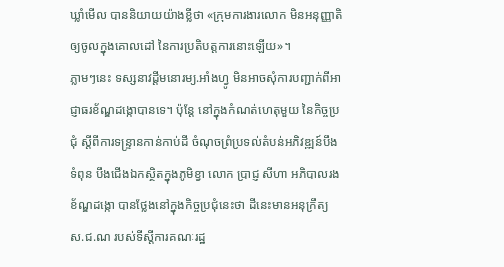ឃ្លាំមើល បាននិយាយយ៉ាងខ្លីថា «ក្រុមការងារលោក មិនអនុញ្ញាតិឲ្យចូលក្នុងគោលដៅ នៃការប្រតិបត្តការនោះឡើយ»។
ភ្លាមៗនេះ ទស្សនាវដ្ដីមនោរម្យ.អាំងហ្វូ មិនអាចសុំការបញ្ជាក់ពីអាជ្ញាធរខ័ណ្ឌដង្កោបានទេ។ ប៉ុន្តែ នៅក្នុងកំណត់ហេតុមួយ នៃកិច្ចប្រជុំ ស្តីពីការទន្ទ្រានកាន់កាប់ដី ចំណុចព្រំប្រទល់តំបន់អភិវឌ្ឍន៍បឹងទំពុន បឹងជើងឯកស្ថិតក្នុងភូមិខ្វា លោក ប្រាជ្ញ សីហា អភិបាលរងខ័ណ្ឌដង្កោ បានថ្លែងនៅក្នុងកិច្ចប្រជុំនេះថា ដីនេះមានអនុក្រឹត្យ ស.ជ.ណ របស់ទីស្តីការគណៈរដ្ឋ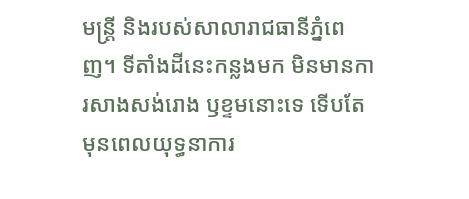មន្ត្រី និងរបស់សាលារាជធានីភ្នំពេញ។ ទីតាំងដីនេះកន្លងមក មិនមានការសាងសង់រោង ឫខ្ទមនោះទេ ទើបតែមុនពេលយុទ្ធនាការ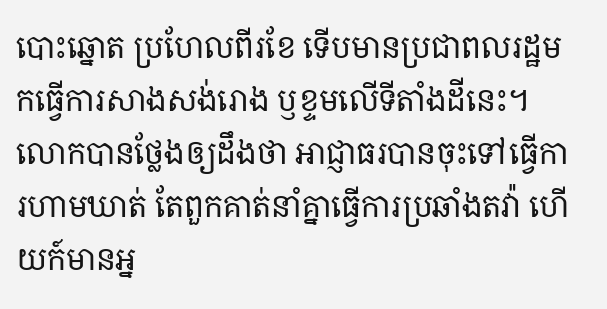បោះឆ្នោត ប្រហែលពីរខែ ទើបមានប្រជាពលរដ្ឋមកធ្វើការសាងសង់រោង ឫខ្ទមលើទីតាំងដីនេះ។ លោកបានថ្លែងឲ្យដឹងថា អាជ្ញាធរបានចុះទៅធ្វើការហាមឃាត់ តែពួកគាត់នាំគ្នាធ្វើការប្រឆាំងតវ៉ា ហើយក៍មានអ្ន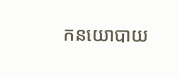កនយោបាយ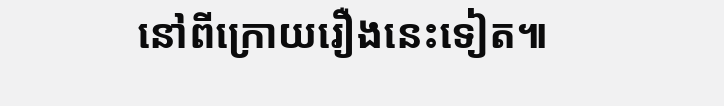នៅពីក្រោយរឿងនេះទៀត៕